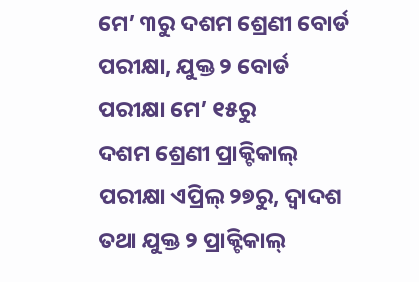ମେ’ ୩ରୁ ଦଶମ ଶ୍ରେଣୀ ବୋର୍ଡ ପରୀକ୍ଷା, ଯୁକ୍ତ ୨ ବୋର୍ଡ ପରୀକ୍ଷା ମେ’ ୧୫ରୁ
ଦଶମ ଶ୍ରେଣୀ ପ୍ରାକ୍ଟିକାଲ୍ ପରୀକ୍ଷା ଏପ୍ରିଲ୍ ୨୭ରୁ, ଦ୍ବାଦଶ ତଥା ଯୁକ୍ତ ୨ ପ୍ରାକ୍ଟିକାଲ୍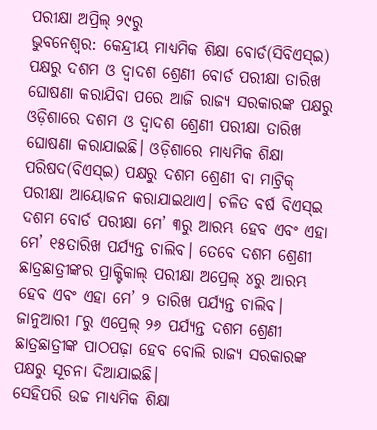ପରୀକ୍ଷା ଅପ୍ରିଲ୍ ୨୯ରୁ
ଭୁବନେଶ୍ବର: କେନ୍ଦ୍ରୀୟ ମାଧ୍ୟମିକ ଶିକ୍ଷା ବୋର୍ଡ(ସିବିଏସ୍ଇ) ପକ୍ଷରୁ ଦଶମ ଓ ଦ୍ବାଦଶ ଶ୍ରେଣୀ ବୋର୍ଡ ପରୀକ୍ଷା ତାରିଖ ଘୋଷଣା କରାଯିବା ପରେ ଆଜି ରାଜ୍ୟ ସରକାରଙ୍କ ପକ୍ଷରୁ ଓଡ଼ିଶାରେ ଦଶମ ଓ ଦ୍ବାଦଶ ଶ୍ରେଣୀ ପରୀକ୍ଷା ତାରିଖ ଘୋଷଣା କରାଯାଇଛି। ଓଡ଼ିଶାରେ ମାଧ୍ୟମିକ ଶିକ୍ଷା ପରିଷଦ(ବିଏସ୍ଇ) ପକ୍ଷରୁ ଦଶମ ଶ୍ରେଣୀ ବା ମାଟ୍ରିକ୍ ପରୀକ୍ଷା ଆୟୋଜନ କରାଯାଇଥାଏ। ଚଳିତ ବର୍ଷ ବିଏସ୍ଇ ଦଶମ ବୋର୍ଡ ପରୀକ୍ଷା ମେ’ ୩ରୁ ଆରମ୍ଭ ହେବ ଏବଂ ଏହା ମେ’ ୧୫ତାରିଖ ପର୍ଯ୍ୟନ୍ତ ଚାଲିବ। ତେବେ ଦଶମ ଶ୍ରେଣୀ ଛାତ୍ରଛାତ୍ରୀଙ୍କର ପ୍ରାକ୍ଟିକାଲ୍ ପରୀକ୍ଷା ଅପ୍ରେଲ୍ ୪ରୁ ଆରମ୍ଭ ହେବ ଏବଂ ଏହା ମେ’ ୨ ତାରିଖ ପର୍ଯ୍ୟନ୍ତ ଚାଲିବ। ଜାନୁଆରୀ ୮ରୁ ଏପ୍ରେଲ୍ ୨୬ ପର୍ଯ୍ୟନ୍ତ ଦଶମ ଶ୍ରେଣୀ ଛାତ୍ରଛାତ୍ରୀଙ୍କ ପାଠପଢ଼ା ହେବ ବୋଲି ରାଜ୍ୟ ସରକାରଙ୍କ ପକ୍ଷରୁ ସୂଚନା ଦିଆଯାଇଛି।
ସେହିପରି ଉଚ୍ଚ ମାଧ୍ୟମିକ ଶିକ୍ଷା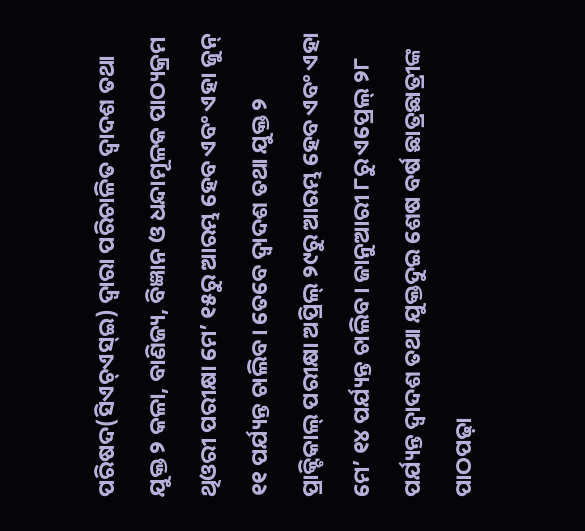ପରିଷଦ(ସିଏଚ୍ଏସ୍ଇ) ଦ୍ବାରା ପରିଚାଳିତ ଦ୍ବାଦଶ ତଥା ଯୁକ୍ତ ୨ କଳା, ବାଣିଜ୍ୟ, ବିଜ୍ଞାନ ଓ ଧନ୍ଦାମୂଳକ ପାଠ୍ୟକ୍ରମ ଥିଓରୀ ପରୀକ୍ଷା ମେ’ ୧୫ରୁ ଆରମ୍ଭ ହେବ ଏବଂ ଏହା ଜୁନ୍ ୧୧ ପର୍ଯ୍ୟନ୍ତ ଚାଲିବ। ତେବେ ଦ୍ବାଦଶ ତଥା ଯୁକ୍ତ ୨ ପ୍ରାକ୍ଟିକାଲ୍ ପରୀକ୍ଷା ଅପ୍ରିଲ୍ ୨୯ରୁ ଆରମ୍ଭ ହେବ ଏବଂ ଏହା ମେ’ ୧୪ ପର୍ଯ୍ୟନ୍ତ ଚାଲିବ। ଜାନୁଆରୀ ୮ରୁ ଏପ୍ରେଲ୍ ୨୮ ପର୍ଯ୍ୟନ୍ତ ଦ୍ବାଦଶ ତଥା ଯୁକ୍ତଦୁଇ ଶେଷ ବର୍ଷ ଛାତ୍ରଛାତ୍ରୀଙ୍କ ପାଠପଢ଼ା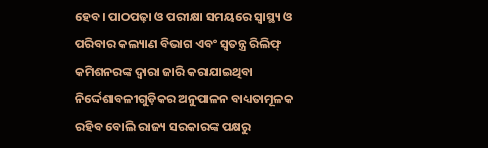ହେବ। ପାଠପଢ଼ା ଓ ପରୀକ୍ଷା ସମୟରେ ସ୍ୱାସ୍ଥ୍ୟ ଓ ପରିବାର କଲ୍ୟାଣ ବିଭାଗ ଏବଂ ସ୍ୱତନ୍ତ୍ର ରିଲିଫ୍ କମିଶନରଙ୍କ ଦ୍ୱାରା ଜାରି କରାଯାଇଥିବା ନିର୍ଦ୍ଦେଶାବଳୀଗୁଡ଼ିକର ଅନୁପାଳନ ବାଧ୍ୟତାମୂଳକ ରହିବ ବୋଲି ରାଜ୍ୟ ସରକାରଙ୍କ ପକ୍ଷରୁ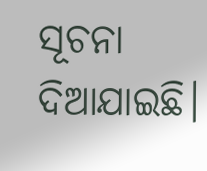ସୂଚନା ଦିଆଯାଇଛି।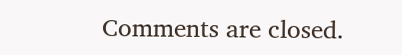Comments are closed.